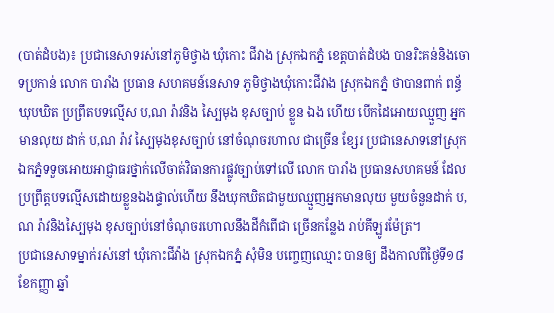(បាត់ដំបង)៖ ប្រជានេសាទរស់នៅភូមិថ្វាង ឃុំកោះ ជីវាង ស្រុកឯកភ្នំ ខេត្តបាត់ដំបង បានរិះគន់និងចោទប្រកាន់ លោក បារាំង ប្រធាន សហគមន៍នេសាទ ភូមិថ្វាងឃុំកោះជីវាង ស្រុកឯកភ្នំ ថាបានពាក់ ពន្ធ័ឃុបឃិត ប្រព្រឹតបទល្មើស ប,ណ រ៉ាវនិង ស្បៃមុង ខុសច្បាប់ ខ្លួន ឯង ហើយ បើកដៃអោយឈ្មួញ អ្នកមានលុយ ដាក់ ប,ណ រ៉ាវ ស្បៃមុងខុសច្បាប់ នៅចំណុចរហាល ជាច្រើន ខ្សែរ ប្រជានេសាទនៅស្រុកឯកភ្នំទទួចអោយអាជ្ញាធរថ្នាក់លើចាត់វិធានការផ្លូវច្បាប់ទៅលើ លោក បារាំង ប្រធានសហគមន៍ ដែលប្រព្រឹត្តបទល្មើសដោយខ្លួនឯងផ្ទាល់ហើយ នឹងឃុកឃិតជាមួយឈ្មួញអ្នកមានលុយ មួយចំនួនដាក់ ប,ណ រ៉ាវនិងស្បៃមុង ខុសច្បាប់នៅចំណុចរហោលនឹងដីកំពើជា ច្រើនកន្លែង រាប់គីឡូរម៉ែត្រ។
ប្រជានេសាទម្នាក់រស់នៅ ឃុំកោះជីវ៉ាង ស្រុកឯកភ្នំ សុំមិន បញ្ចេញឈ្មោះ បានឲ្យ ដឹងកាលពីថ្ងៃទី១៨ខែកញ្ញា ឆ្នាំ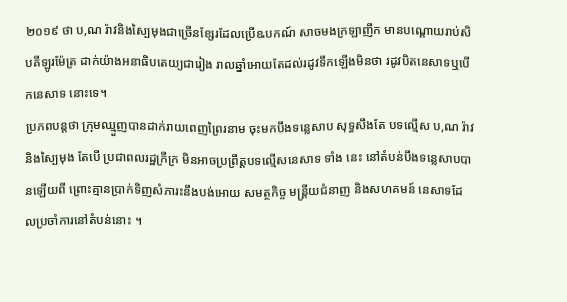២០១៩ ថា ប,ណ រ៉ាវនិងស្បៃមុងជាច្រើនខ្សែរដែលប្រើឩបកណ៍ សាចមងក្រឡាញឹក មានបណ្ដោយរាប់សិបគីឡូរម៉ែត្រ ដាក់យ៉ាងអនាធិបតេយ្យជារៀង រាលឆ្នាំអោយតែដល់រដូវទឹកឡើងមិនថា រដូវបិតនេសាទឬបើកនេសាទ នោះទេ។
ប្រភពបន្តថា ក្រុមឈ្មួញបានដាក់រាយពេញព្រៃរនាម ចុះមកបឹងទន្លេសាប សុទ្ធសឹងតែ បទល្មើស ប,ណ រ៉ាវនិងស្បៃមុង តែបើ ប្រជាពលរដ្ឋក្រីក្រ មិនអាចប្រព្រឹត្តបទល្មើសនេសាទ ទាំង នេះ នៅតំបន់បឹងទន្លេសាបបានឡើយពី ព្រោះគ្មានប្រាក់ទិញសំភារះនឹងបង់អោយ សមត្ថកិច្ច មន្រ្តីយជំនាញ និងសហគមន៍ នេសាទដែលប្រចាំការនៅតំបន់នោះ ។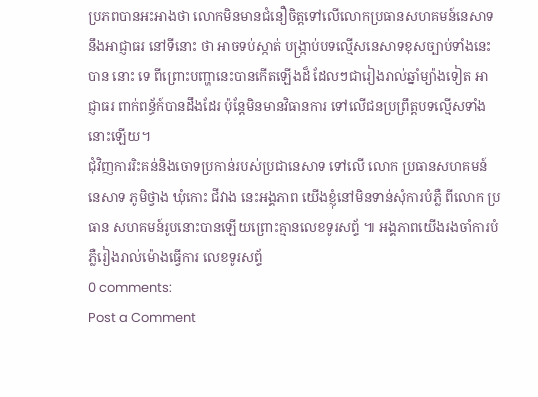ប្រភពបានអះអាងថា លោកមិនមានជំនឿចិត្តទៅលើលោកប្រធានសហគមន៍នេសាទនឹងអាជ្ញាធរ នៅទីនោះ ថា អាចទប់ស្កាត់ បង្ក្រាប់បទល្មើសនេសាទខុសច្បាប់ទាំងនេះបាន នោះ ទេ ពីព្រោះបញ្ហានេះបានកើតឡើងដ៏ ដែលៗជារៀងរាល់ឆ្នាំម្យ៉ាងទៀត អាជ្ញាធរ ពាក់ពន្ធ័ក៍បានដឹងដែរ ប៉ុន្តែមិនមានវិធានការ ទៅលើជនប្រព្រឹត្តបទល្មើសទាំង នោះឡើយ។
ជុំវិញការរិះគន់និងចោទប្រកាន់របស់ប្រជានេសាទ ទៅលើ លោក ប្រធានសហគមន៍ នេសាទ ភូមិថ្វាង ឃុំកោះ ជីវាង នេះអង្គភាព យើងខ្ញុំនៅមិនទាន់សុំការបំភ្លឺ ពីលោក ប្រធាន សហគមន៍រូបនោះបានឡើយព្រោះគ្មានលេខទូរសព្ទ័ ៕ អង្គភាពយើងរងចាំការបំភ្លឺរៀងរាល់ម៉ោងធ្វើការ លេខទូរសព្ទ័
0 comments:
Post a Comment